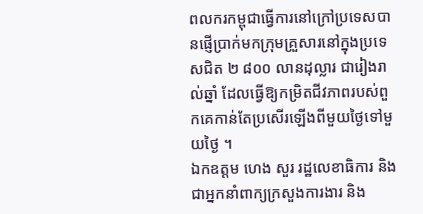ពលករកម្ពុជាធ្វើការនៅក្រៅប្រទេសបានផ្ញើប្រាក់មកក្រុមគ្រួសារនៅក្នុងប្រទេសជិត ២ ៨០០ លានដុល្លារ ជារៀងរាល់ឆ្នាំ ដែលធ្វើឱ្យកម្រិតជីវភាពរបស់ពួកគេកាន់តែប្រសើរឡើងពីមួយថ្ងៃទៅមួយថ្ងៃ ។
ឯកឧត្តម ហេង សួរ រដ្ឋលេខាធិការ និង ជាអ្នកនាំពាក្យក្រសួងការងារ និង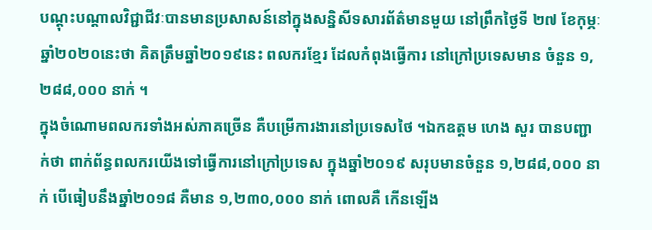បណ្ដុះបណ្ដាលវិជ្ជាជីវៈបានមានប្រសាសន៍នៅក្នុងសន្និសីទសារព័ត៌មានមួយ នៅព្រឹកថ្ងៃទី ២៧ ខែកុម្ភៈ ឆ្នាំ២០២០នេះថា គិតត្រឹមឆ្នាំ២០១៩នេះ ពលករខ្មែរ ដែលកំពុងធ្វើការ នៅក្រៅប្រទេសមាន ចំនួន ១,២៨៨,០០០ នាក់ ។
ក្នុងចំណោមពលករទាំងអស់ភាគច្រើន គឺបម្រើការងារនៅប្រទេសថៃ ។ឯកឧត្តម ហេង សួរ បានបញ្ជាក់ថា ពាក់ព័ន្ធពលករយើងទៅធ្វើការនៅក្រៅប្រទេស ក្នុងឆ្នាំ២០១៩ សរុបមានចំនួន ១,២៨៨,០០០ នាក់ បើធៀបនឹងឆ្នាំ២០១៨ គឺមាន ១,២៣០,០០០ នាក់ ពោលគឺ កើនឡើង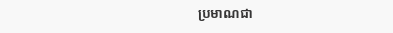ប្រមាណជា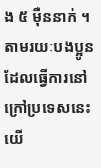ង ៥ ម៉ឺននាក់ ។
តាមរយៈបងប្អូន ដែលធ្វើការនៅក្រៅប្រទេសនេះ យើ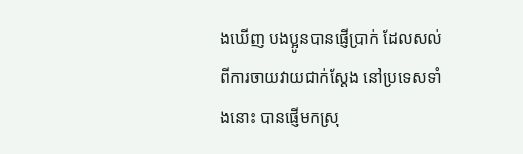ងឃើញ បងប្អូនបានផ្ញើប្រាក់ ដែលសល់ពីការចាយវាយជាក់ស្ដែង នៅប្រទេសទាំងនោះ បានផ្ញើមកស្រុ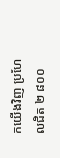កយើងវិញ ប្រហែលជិត ២ ៨០០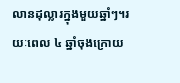លានដុល្លារក្នុងមួយឆ្នាំៗ។រយៈពេល ៤ ឆ្នាំចុងក្រោយ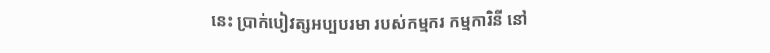នេះ ប្រាក់បៀវត្សអប្បបរមា របស់កម្មករ កម្មការិនី នៅ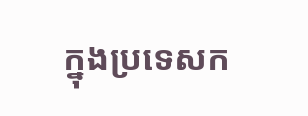ក្នុងប្រទេសក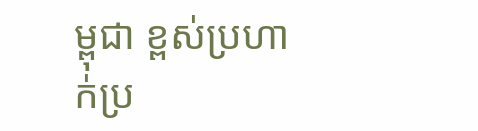ម្ពុជា ខ្ពស់ប្រហាក់ប្រ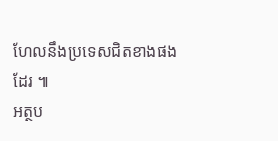ហែលនឹងប្រទេសជិតខាងផងដែរ ៕
អត្ថប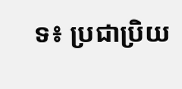ទ៖ ប្រជាប្រិយ